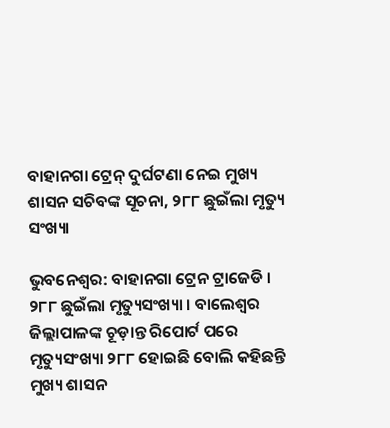ବାହାନଗା ଟ୍ରେନ୍ ଦୁର୍ଘଟଣା ନେଇ ମୁଖ୍ୟ ଶାସନ ସଚିବଙ୍କ ସୂଚନା, ୨୮୮ ଛୁଇଁଲା ମୃତ୍ୟୁ ସଂଖ୍ୟା

ଭୁବନେଶ୍ୱର: ବାହାନଗା ଟ୍ରେନ ଟ୍ରାଜେଡି । ୨୮୮ ଛୁଇଁଲା ମୃତ୍ୟୁସଂଖ୍ୟା । ବାଲେଶ୍ବର ଜିଲ୍ଲାପାଳଙ୍କ ଚୂଡ଼ାନ୍ତ ରିପୋର୍ଟ ପରେ ମୃତ୍ୟୁସଂଖ୍ୟା ୨୮୮ ହୋଇଛି ବୋଲି କହିଛନ୍ତି ମୁଖ୍ୟ ଶାସନ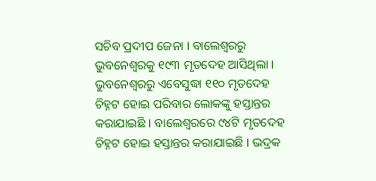ସଚିବ ପ୍ରଦୀପ ଜେନା । ବାଲେଶ୍ୱରରୁ ଭୁବନେଶ୍ୱରକୁ ୧୯୩ ମୃତଦେହ ଆସିଥିଲା । ଭୁବନେଶ୍ବରରୁ ଏବେସୁଦ୍ଧା ୧୧୦ ମୃତଦେହ ଚିହ୍ନଟ ହୋଇ ପରିବାର ଲୋକଙ୍କୁ ହସ୍ତାନ୍ତର କରାଯାଇଛି । ବାଲେଶ୍ୱରରେ ୯୪ଟି ମୃତଦେହ ଚିହ୍ନଟ ହୋଇ ହସ୍ତାନ୍ତର କରାଯାଇଛି । ଭଦ୍ରକ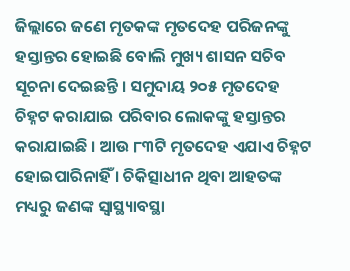ଜିଲ୍ଲାରେ ଜଣେ ମୃତକଙ୍କ ମୃତଦେହ ପରିଜନଙ୍କୁ ହସ୍ତାନ୍ତର ହୋଇଛି ବୋଲି ମୁଖ୍ୟ ଶାସନ ସଚିବ ସୂଚନା ଦେଇଛନ୍ତି । ସମୁଦାୟ ୨୦୫ ମୃତଦେହ ଚିହ୍ନଟ କରାଯାଇ ପରିବାର ଲୋକଙ୍କୁ ହସ୍ତାନ୍ତର କରାଯାଇଛି । ଆଉ ୮୩ଟି ମୃତଦେହ ଏଯାଏ ଚିହ୍ନଟ ହୋଇପାରିନାହିଁ । ଚିକିତ୍ସାଧୀନ ଥିବା ଆହତଙ୍କ ମଧ୍ୟରୁ ଜଣଙ୍କ ସ୍ବାସ୍ଥ୍ୟାବସ୍ଥା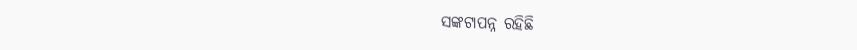ସଙ୍କଟାପନ୍ନ ରହିଛି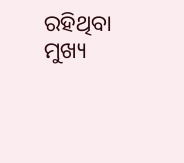ରହିଥିବା ମୁଖ୍ୟ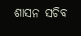ଶାସନ ସଚିବ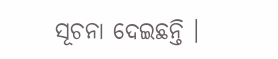ସୂଚନା ଦେଇଛନ୍ତି ।